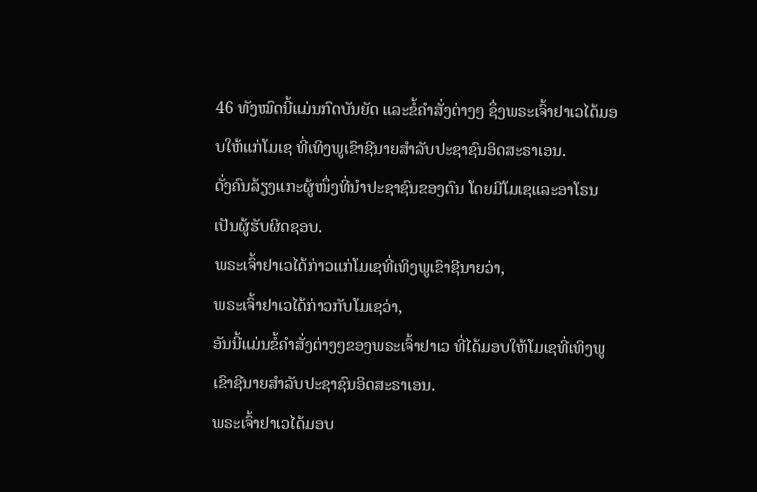46 ທັງໝົດນີ້ແມ່ນກົດບັນຍັດ ແລະຂໍ້ຄຳສັ່ງຕ່າງໆ ຊຶ່ງພຣະເຈົ້າຢາເວໄດ້ມອບໃຫ້ແກ່ໂມເຊ ທີ່ເທິງພູເຂົາຊີນາຍສຳລັບປະຊາຊົນອິດສະຣາເອນ.
ດັ່ງຄົນລ້ຽງແກະຜູ້ໜຶ່ງທີ່ນຳປະຊາຊົນຂອງຕົນ ໂດຍມີໂມເຊແລະອາໂຣນເປັນຜູ້ຮັບຜິດຊອບ.
ພຣະເຈົ້າຢາເວໄດ້ກ່າວແກ່ໂມເຊທີ່ເທິງພູເຂົາຊີນາຍວ່າ,
ພຣະເຈົ້າຢາເວໄດ້ກ່າວກັບໂມເຊວ່າ,
ອັນນີ້ແມ່ນຂໍ້ຄຳສັ່ງຕ່າງໆຂອງພຣະເຈົ້າຢາເວ ທີ່ໄດ້ມອບໃຫ້ໂມເຊທີ່ເທິງພູເຂົາຊີນາຍສຳລັບປະຊາຊົນອິດສະຣາເອນ.
ພຣະເຈົ້າຢາເວໄດ້ມອບ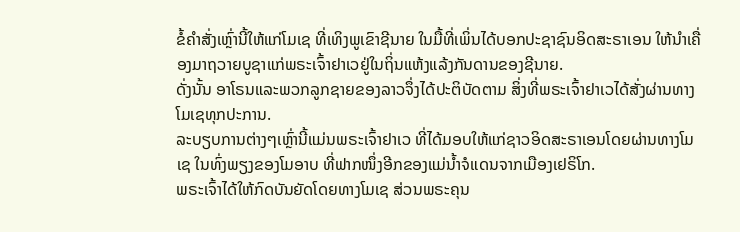ຂໍ້ຄຳສັ່ງເຫຼົ່ານີ້ໃຫ້ແກ່ໂມເຊ ທີ່ເທິງພູເຂົາຊີນາຍ ໃນມື້ທີ່ເພິ່ນໄດ້ບອກປະຊາຊົນອິດສະຣາເອນ ໃຫ້ນຳເຄື່ອງມາຖວາຍບູຊາແກ່ພຣະເຈົ້າຢາເວຢູ່ໃນຖິ່ນແຫ້ງແລ້ງກັນດານຂອງຊີນາຍ.
ດັ່ງນັ້ນ ອາໂຣນແລະພວກລູກຊາຍຂອງລາວຈຶ່ງໄດ້ປະຕິບັດຕາມ ສິ່ງທີ່ພຣະເຈົ້າຢາເວໄດ້ສັ່ງຜ່ານທາງໂມເຊທຸກປະການ.
ລະບຽບການຕ່າງໆເຫຼົ່ານີ້ແມ່ນພຣະເຈົ້າຢາເວ ທີ່ໄດ້ມອບໃຫ້ແກ່ຊາວອິດສະຣາເອນໂດຍຜ່ານທາງໂມເຊ ໃນທົ່ງພຽງຂອງໂມອາບ ທີ່ຟາກໜຶ່ງອີກຂອງແມ່ນໍ້າຈໍແດນຈາກເມືອງເຢຣິໂກ.
ພຣະເຈົ້າໄດ້ໃຫ້ກົດບັນຍັດໂດຍທາງໂມເຊ ສ່ວນພຣະຄຸນ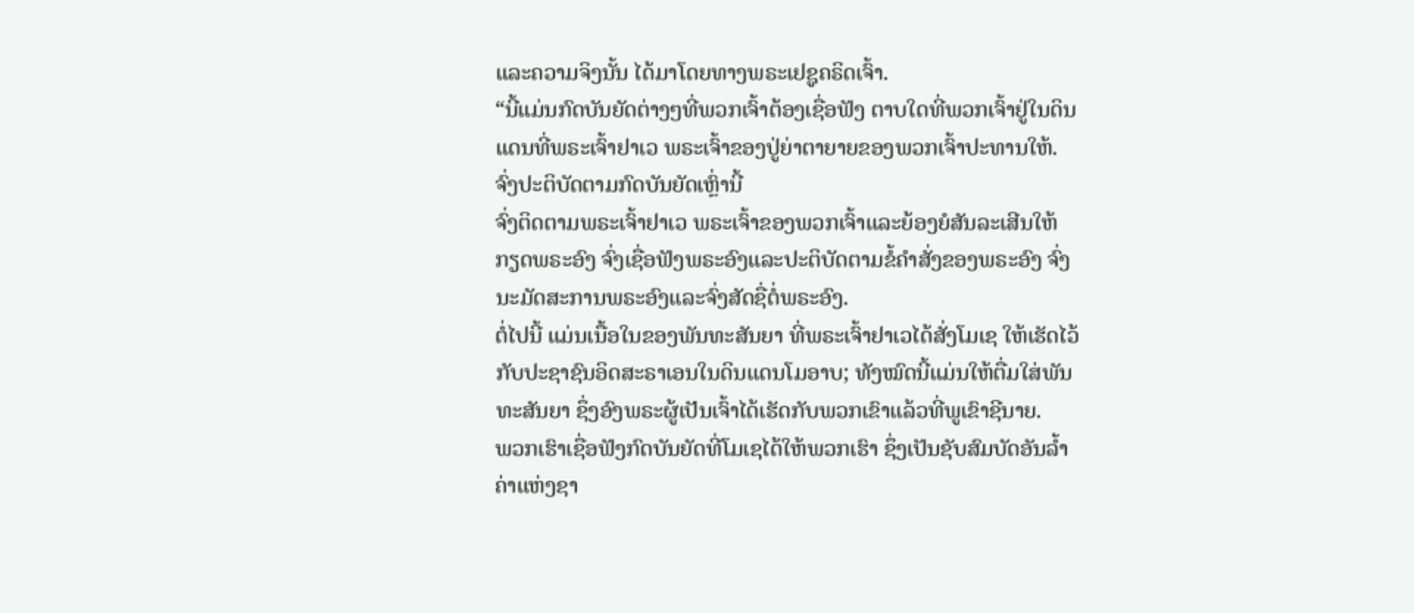ແລະຄວາມຈິງນັ້ນ ໄດ້ມາໂດຍທາງພຣະເຢຊູຄຣິດເຈົ້າ.
“ນີ້ແມ່ນກົດບັນຍັດຕ່າງໆທີ່ພວກເຈົ້າຕ້ອງເຊື່ອຟັງ ຕາບໃດທີ່ພວກເຈົ້າຢູ່ໃນດິນແດນທີ່ພຣະເຈົ້າຢາເວ ພຣະເຈົ້າຂອງປູ່ຍ່າຕາຍາຍຂອງພວກເຈົ້າປະທານໃຫ້. ຈົ່ງປະຕິບັດຕາມກົດບັນຍັດເຫຼົ່ານີ້
ຈົ່ງຕິດຕາມພຣະເຈົ້າຢາເວ ພຣະເຈົ້າຂອງພວກເຈົ້າແລະຍ້ອງຍໍສັນລະເສີນໃຫ້ກຽດພຣະອົງ ຈົ່ງເຊື່ອຟັງພຣະອົງແລະປະຕິບັດຕາມຂໍ້ຄຳສັ່ງຂອງພຣະອົງ ຈົ່ງນະມັດສະການພຣະອົງແລະຈົ່ງສັດຊື່ຕໍ່ພຣະອົງ.
ຕໍ່ໄປນີ້ ແມ່ນເນື້ອໃນຂອງພັນທະສັນຍາ ທີ່ພຣະເຈົ້າຢາເວໄດ້ສັ່ງໂມເຊ ໃຫ້ເຮັດໄວ້ກັບປະຊາຊົນອິດສະຣາເອນໃນດິນແດນໂມອາບ; ທັງໝົດນີ້ແມ່ນໃຫ້ຕື່ມໃສ່ພັນທະສັນຍາ ຊຶ່ງອົງພຣະຜູ້ເປັນເຈົ້າໄດ້ເຮັດກັບພວກເຂົາແລ້ວທີ່ພູເຂົາຊີນາຍ.
ພວກເຮົາເຊື່ອຟັງກົດບັນຍັດທີ່ໂມເຊໄດ້ໃຫ້ພວກເຮົາ ຊຶ່ງເປັນຊັບສົມບັດອັນລໍ້າຄ່າແຫ່ງຊາ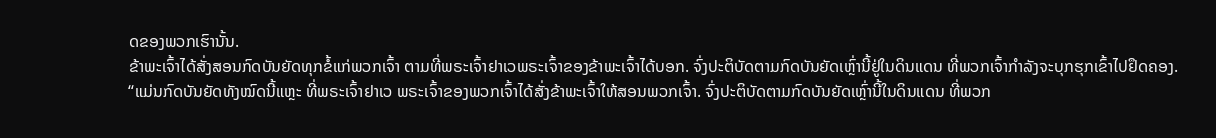ດຂອງພວກເຮົານັ້ນ.
ຂ້າພະເຈົ້າໄດ້ສັ່ງສອນກົດບັນຍັດທຸກຂໍ້ແກ່ພວກເຈົ້າ ຕາມທີ່ພຣະເຈົ້າຢາເວພຣະເຈົ້າຂອງຂ້າພະເຈົ້າໄດ້ບອກ. ຈົ່ງປະຕິບັດຕາມກົດບັນຍັດເຫຼົ່ານີ້ຢູ່ໃນດິນແດນ ທີ່ພວກເຈົ້າກຳລັງຈະບຸກຮຸກເຂົ້າໄປຢຶດຄອງ.
“ແມ່ນກົດບັນຍັດທັງໝົດນີ້ແຫຼະ ທີ່ພຣະເຈົ້າຢາເວ ພຣະເຈົ້າຂອງພວກເຈົ້າໄດ້ສັ່ງຂ້າພະເຈົ້າໃຫ້ສອນພວກເຈົ້າ. ຈົ່ງປະຕິບັດຕາມກົດບັນຍັດເຫຼົ່ານີ້ໃນດິນແດນ ທີ່ພວກ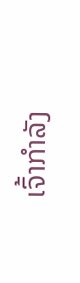ເຈົ້າກຳລັງ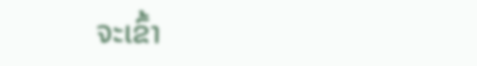ຈະເຂົ້າ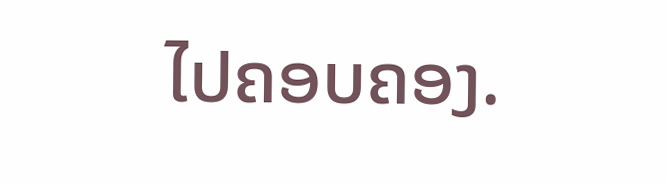ໄປຄອບຄອງ.